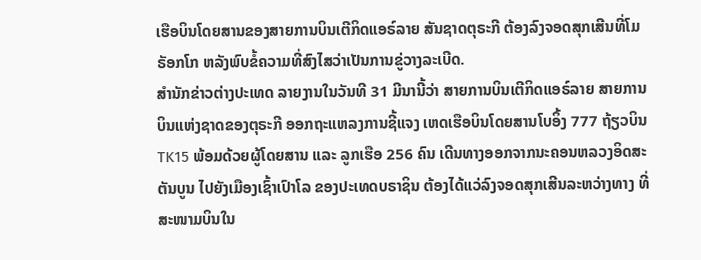ເຮືອບິນໂດຍສານຂອງສາຍການບິນເຕີກິດແອຣ໌ລາຍ ສັນຊາດຕຸຣະກີ ຕ້ອງລົງຈອດສຸກເສີນທີ່ໂມຣັອກໂກ ຫລັງພົບຂໍ້ຄວາມທີ່ສົງໄສວ່າເປັນການຂູ່ວາງລະເບີດ.
ສຳນັກຂ່າວຕ່າງປະເທດ ລາຍງານໃນວັນທີ 31 ມີນານີ້ວ່າ ສາຍການບິນເຕີກິດແອຣ໌ລາຍ ສາຍການບິນແຫ່ງຊາດຂອງຕຸຣະກີ ອອກຖະແຫລງການຊີ້ແຈງ ເຫດເຮືອບິນໂດຍສານໂບອິ້ງ 777 ຖ້ຽວບິນ TK15 ພ້ອມດ້ວຍຜູ້ໂດຍສານ ແລະ ລູກເຮືອ 256 ຄົນ ເດີນທາງອອກຈາກນະຄອນຫລວງອິດສະຕັນບູນ ໄປຍັງເມືອງເຊົ້າເປົາໂລ ຂອງປະເທດບຣາຊິນ ຕ້ອງໄດ້ແວ່ລົງຈອດສຸກເສີນລະຫວ່າງທາງ ທີ່ສະໜາມບິນໃນ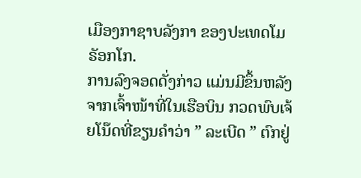ເມືອງກາຊາບລັງກາ ຂອງປະເທດໂມຣັອກໂກ.
ການລົງຈອດດັ່ງກ່າວ ແມ່ນມີຂຶ້ນຫລັງຈາກເຈົ້າໜ້າທີ່ໃນເຮືອບິນ ກວດພົບເຈ້ຍໂນ໊ດທີ່ຂຽນຄຳວ່າ ” ລະເບີດ ” ຕົກຢູ່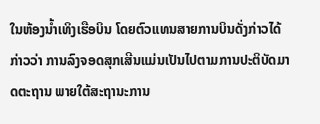ໃນຫ້ອງນ້ຳເທິງເຮືອບິນ ໂດຍຕົວແທນສາຍການບິນດັ່ງກ່າວໄດ້ກ່າວວ່າ ການລົງຈອດສຸກເສີນແມ່ນເປັນໄປຕາມການປະຕິບັດມາດຕະຖານ ພາຍໃຕ້ສະຖານະການ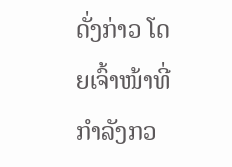ດັ່ງກ່າວ ໂດຍເຈົ້າໜ້າທີ່ກຳລັງກວ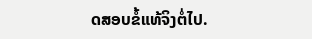ດສອບຂໍ້ແທ້ຈິງຕໍ່ໄປ.